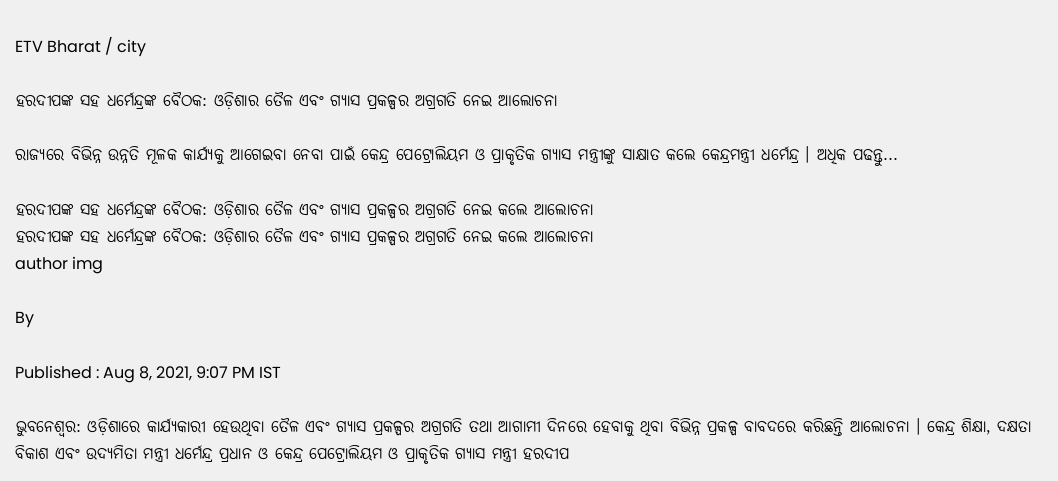ETV Bharat / city

ହରଦୀପଙ୍କ ସହ ଧର୍ମେନ୍ଦ୍ରଙ୍କ ବୈଠକ: ଓଡ଼ିଶାର ତୈଳ ଏବଂ ଗ୍ୟାସ ପ୍ରକଳ୍ପର ଅଗ୍ରଗତି ନେଇ ଆଲୋଚନା

ରାଜ୍ୟରେ ବିଭିନ୍ନ ଉନ୍ନତି ମୂଳକ କାର୍ଯ୍ୟକୁ ଆଗେଇବା ନେବା ପାଇଁ କେନ୍ଦ୍ର ପେଟ୍ରୋଲିୟମ ଓ ପ୍ରାକୃତିକ ଗ୍ୟାସ ମନ୍ତ୍ରୀଙ୍କୁ ସାକ୍ଷାତ କଲେ କେନ୍ଦ୍ରମନ୍ତ୍ରୀ ଧର୍ମେନ୍ଦ୍ର । ଅଧିକ ପଢନ୍ତୁ...

ହରଦୀପଙ୍କ ସହ ଧର୍ମେନ୍ଦ୍ରଙ୍କ ବୈଠକ: ଓଡ଼ିଶାର ତୈଳ ଏବଂ ଗ୍ୟାସ ପ୍ରକଳ୍ପର ଅଗ୍ରଗତି ନେଇ କଲେ ଆଲୋଚନା
ହରଦୀପଙ୍କ ସହ ଧର୍ମେନ୍ଦ୍ରଙ୍କ ବୈଠକ: ଓଡ଼ିଶାର ତୈଳ ଏବଂ ଗ୍ୟାସ ପ୍ରକଳ୍ପର ଅଗ୍ରଗତି ନେଇ କଲେ ଆଲୋଚନା
author img

By

Published : Aug 8, 2021, 9:07 PM IST

ଭୁବନେଶ୍ବର: ଓଡ଼ିଶାରେ କାର୍ଯ୍ୟକାରୀ ହେଉଥିବା ତୈଳ ଏବଂ ଗ୍ୟାସ ପ୍ରକଳ୍ପର ଅଗ୍ରଗତି ତଥା ଆଗାମୀ ଦିନରେ ହେବାକୁ ଥିବା ବିଭିନ୍ନ ପ୍ରକଳ୍ପ ବାବଦରେ କରିଛନ୍ତି ଆଲୋଚନା । କେନ୍ଦ୍ର ଶିକ୍ଷା, ଦକ୍ଷତା ବିକାଶ ଏବଂ ଉଦ୍ୟମିତା ମନ୍ତ୍ରୀ ଧର୍ମେନ୍ଦ୍ର ପ୍ରଧାନ ଓ କେନ୍ଦ୍ର ପେଟ୍ରୋଲିୟମ ଓ ପ୍ରାକୃତିକ ଗ୍ୟାସ ମନ୍ତ୍ରୀ ହରଦୀପ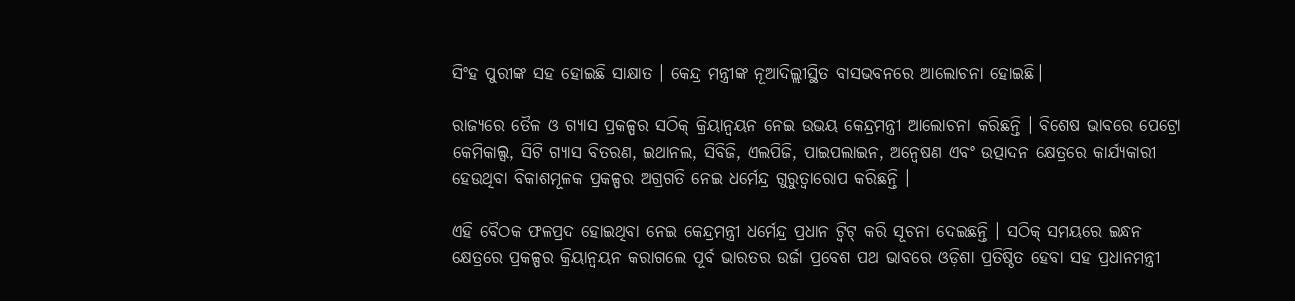ସିଂହ ପୁରୀଙ୍କ ସହ ହୋଇଛି ସାକ୍ଷାତ । କେନ୍ଦ୍ର ମନ୍ତ୍ରୀଙ୍କ ନୂଆଦିଲ୍ଲୀସ୍ଥିତ ବାସଭବନରେ ଆଲୋଚନା ହୋଇଛି।

ରାଜ୍ୟରେ ତୈଳ ଓ ଗ୍ୟାସ ପ୍ରକଳ୍ପର ସଠିକ୍ କ୍ରିୟାନ୍ବୟନ ନେଇ ଉଭୟ କେନ୍ଦ୍ରମନ୍ତ୍ରୀ ଆଲୋଚନା କରିଛନ୍ତି । ବିଶେଷ ଭାବରେ ପେଟ୍ରୋ କେମିକାଲ୍ସ, ସିଟି ଗ୍ୟାସ ବିତରଣ, ଇଥାନଲ, ସିବିଜି, ଏଲପିଜି, ପାଇପଲାଇନ, ଅନ୍ବେଷଣ ଏବଂ ଉତ୍ପାଦନ କ୍ଷେତ୍ରରେ କାର୍ଯ୍ୟକାରୀ ହେଉଥିବା ବିକାଶମୂଳକ ପ୍ରକଳ୍ପର ଅଗ୍ରଗତି ନେଇ ଧର୍ମେନ୍ଦ୍ର ଗୁରୁତ୍ବାରୋପ କରିଛନ୍ତି ।

ଏହି ବୈଠକ ଫଳପ୍ରଦ ହୋଇଥିବା ନେଇ କେନ୍ଦ୍ରମନ୍ତ୍ରୀ ଧର୍ମେନ୍ଦ୍ର ପ୍ରଧାନ ଟ୍ବିଟ୍ କରି ସୂଚନା ଦେଇଛନ୍ତି । ସଠିକ୍ ସମୟରେ ଇନ୍ଧନ କ୍ଷେତ୍ରରେ ପ୍ରକଳ୍ପର କ୍ରିୟାନ୍ବୟନ କରାଗଲେ ପୂର୍ବ ଭାରତର ଉର୍ଜା ପ୍ରବେଶ ପଥ ଭାବରେ ଓଡ଼ିଶା ପ୍ରତିଷ୍ଠିତ ହେବା ସହ ପ୍ରଧାନମନ୍ତ୍ରୀ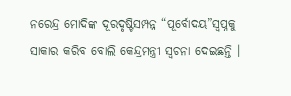ନରେନ୍ଦ୍ର ମୋଦିଙ୍କ ଦୂରଦୃଷ୍ଟିସମ୍ପନ୍ନ “ପୂର୍ବୋଦୟ”ସ୍ବପ୍ନକୁ ସାକାର କରିବ ବୋଲି କେନ୍ଦ୍ରମନ୍ତ୍ରୀ ସ୍ବଚନା ଦେଇଛନ୍ତି ।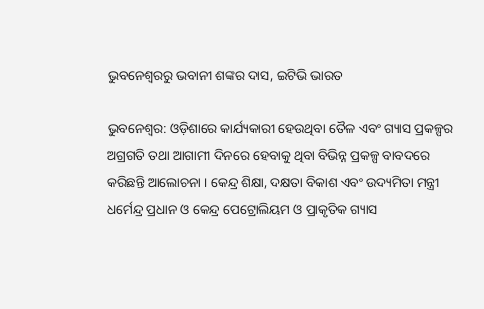ଭୁବନେଶ୍ବରରୁ ଭବାନୀ ଶଙ୍କର ଦାସ, ଇଟିଭି ଭାରତ

ଭୁବନେଶ୍ବର: ଓଡ଼ିଶାରେ କାର୍ଯ୍ୟକାରୀ ହେଉଥିବା ତୈଳ ଏବଂ ଗ୍ୟାସ ପ୍ରକଳ୍ପର ଅଗ୍ରଗତି ତଥା ଆଗାମୀ ଦିନରେ ହେବାକୁ ଥିବା ବିଭିନ୍ନ ପ୍ରକଳ୍ପ ବାବଦରେ କରିଛନ୍ତି ଆଲୋଚନା । କେନ୍ଦ୍ର ଶିକ୍ଷା, ଦକ୍ଷତା ବିକାଶ ଏବଂ ଉଦ୍ୟମିତା ମନ୍ତ୍ରୀ ଧର୍ମେନ୍ଦ୍ର ପ୍ରଧାନ ଓ କେନ୍ଦ୍ର ପେଟ୍ରୋଲିୟମ ଓ ପ୍ରାକୃତିକ ଗ୍ୟାସ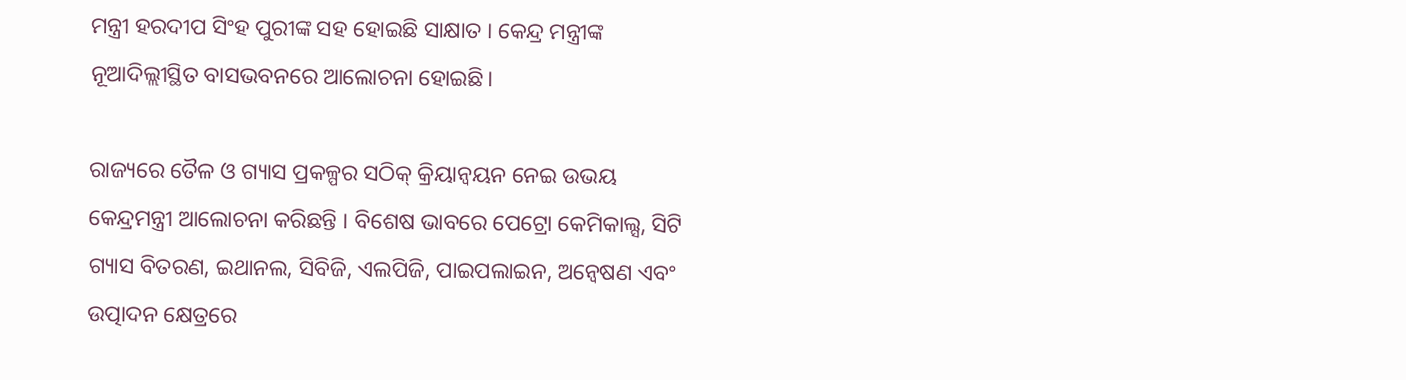ମନ୍ତ୍ରୀ ହରଦୀପ ସିଂହ ପୁରୀଙ୍କ ସହ ହୋଇଛି ସାକ୍ଷାତ । କେନ୍ଦ୍ର ମନ୍ତ୍ରୀଙ୍କ ନୂଆଦିଲ୍ଲୀସ୍ଥିତ ବାସଭବନରେ ଆଲୋଚନା ହୋଇଛି।

ରାଜ୍ୟରେ ତୈଳ ଓ ଗ୍ୟାସ ପ୍ରକଳ୍ପର ସଠିକ୍ କ୍ରିୟାନ୍ବୟନ ନେଇ ଉଭୟ କେନ୍ଦ୍ରମନ୍ତ୍ରୀ ଆଲୋଚନା କରିଛନ୍ତି । ବିଶେଷ ଭାବରେ ପେଟ୍ରୋ କେମିକାଲ୍ସ, ସିଟି ଗ୍ୟାସ ବିତରଣ, ଇଥାନଲ, ସିବିଜି, ଏଲପିଜି, ପାଇପଲାଇନ, ଅନ୍ବେଷଣ ଏବଂ ଉତ୍ପାଦନ କ୍ଷେତ୍ରରେ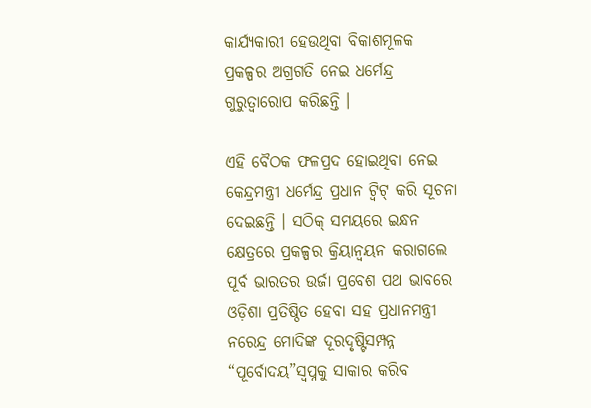କାର୍ଯ୍ୟକାରୀ ହେଉଥିବା ବିକାଶମୂଳକ ପ୍ରକଳ୍ପର ଅଗ୍ରଗତି ନେଇ ଧର୍ମେନ୍ଦ୍ର ଗୁରୁତ୍ବାରୋପ କରିଛନ୍ତି ।

ଏହି ବୈଠକ ଫଳପ୍ରଦ ହୋଇଥିବା ନେଇ କେନ୍ଦ୍ରମନ୍ତ୍ରୀ ଧର୍ମେନ୍ଦ୍ର ପ୍ରଧାନ ଟ୍ବିଟ୍ କରି ସୂଚନା ଦେଇଛନ୍ତି । ସଠିକ୍ ସମୟରେ ଇନ୍ଧନ କ୍ଷେତ୍ରରେ ପ୍ରକଳ୍ପର କ୍ରିୟାନ୍ବୟନ କରାଗଲେ ପୂର୍ବ ଭାରତର ଉର୍ଜା ପ୍ରବେଶ ପଥ ଭାବରେ ଓଡ଼ିଶା ପ୍ରତିଷ୍ଠିତ ହେବା ସହ ପ୍ରଧାନମନ୍ତ୍ରୀ ନରେନ୍ଦ୍ର ମୋଦିଙ୍କ ଦୂରଦୃଷ୍ଟିସମ୍ପନ୍ନ “ପୂର୍ବୋଦୟ”ସ୍ବପ୍ନକୁ ସାକାର କରିବ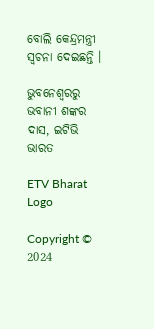ବୋଲି କେନ୍ଦ୍ରମନ୍ତ୍ରୀ ସ୍ବଚନା ଦେଇଛନ୍ତି ।

ଭୁବନେଶ୍ବରରୁ ଭବାନୀ ଶଙ୍କର ଦାସ, ଇଟିଭି ଭାରତ

ETV Bharat Logo

Copyright © 2024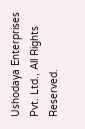Ushodaya Enterprises Pvt. Ltd., All Rights Reserved.